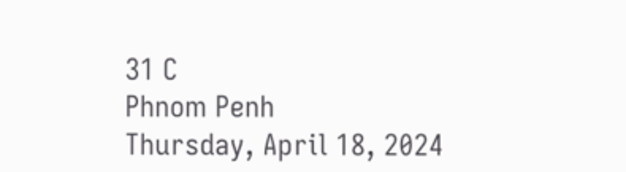31 C
Phnom Penh
Thursday, April 18, 2024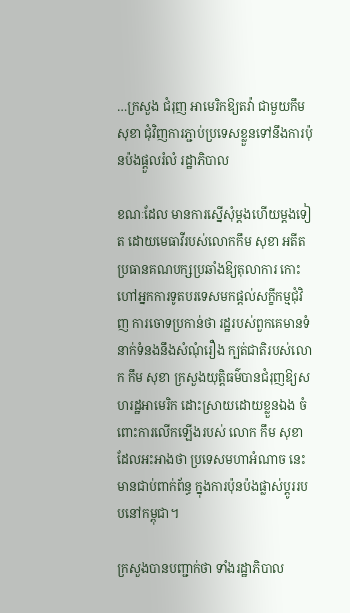…ក្រសួង ជំរុញ អាមេរិកឱ្យតវ៉ា ជាមួយកឹម សុខា ជុំវិញការភ្ជាប់ប្រទេសខ្លួនទៅនឹងការប៉ុនប៉ងផ្តួលរំលំ រដ្ឋាភិបាល

ខណៈដែល មានការស្នើសុំម្តងហើយម្តងទៀត ដោយមេធាវីរបស់លោកកឹម សុខា អតីតប្រធានគណបក្សប្រឆាំងឱ្យតុលាការ កោះហៅអ្នកការទូតបរទេសមកផ្តល់សក្ខីកម្មជុំវិញ ការចោទប្រកាន់ថា រដ្ឋរបស់ពួកគេមានទំនាក់ទំនងនឹងសំណុំរឿង ក្បត់ជាតិរបស់លោក កឹម សុខា ក្រសួងយុត្តិធម៌បានជំរុញឱ្យសហរដ្ឋអាមេរិក ដោះស្រាយដោយខ្លួនឯង ចំពោះការលើកឡើងរបស់ លោក កឹម សុខា ដែលអះអាងថា ប្រទេសមហាអំណាច នេះមានជាប់ពាក់ព័ន្ធ ក្នុងការប៉ុនប៉ងផ្លាស់ប្តូររបបនៅកម្ពុជា។

ក្រសួងបានបញ្ជាក់ថា ទាំងរដ្ឋាភិបាល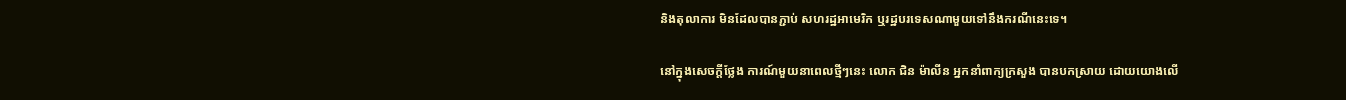និងតុលាការ មិនដែលបានភ្ជាប់ សហរដ្ឋអាមេរិក ឬរដ្ឋបរទេសណាមួយទៅនឹងករណីនេះទេ។

នៅក្នុងសេចក្តីថ្លែង ការណ៍មួយនាពេលថ្មីៗនេះ លោក ជិន ម៉ាលីន អ្នកនាំពាក្យក្រសួង បានបកស្រាយ ដោយយោងលើ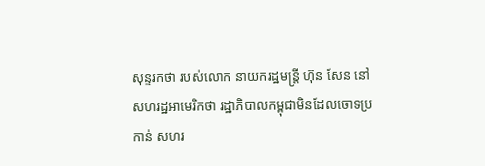សុន្ទរកថា របស់លោក នាយករដ្ឋមន្ត្រី ហ៊ុន សែន នៅសហរដ្ឋអាមេរិកថា រដ្ឋាភិបាលកម្ពុជាមិនដែលចោទប្រកាន់ សហរ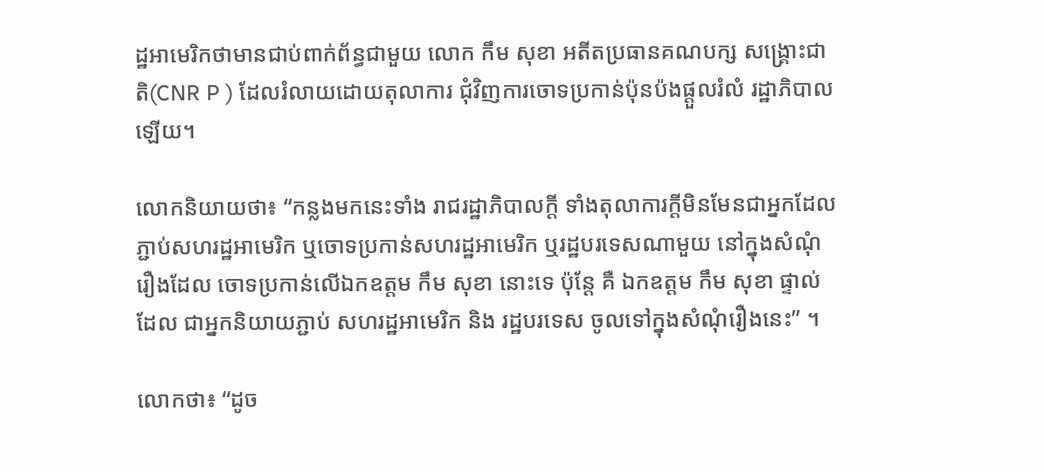ដ្ឋអាមេរិកថាមានជាប់ពាក់ព័ន្ធជាមួយ លោក កឹម សុខា អតីតប្រធានគណបក្ស សង្គ្រោះជាតិ(CNR P ) ដែលរំលាយដោយតុលាការ ជុំវិញការចោទប្រកាន់ប៉ុនប៉ងផ្ដួលរំលំ រដ្ឋាភិបាលឡើយ។

លោកនិយាយថា៖ “កន្លងមកនេះទាំង រាជរដ្ឋាភិបាលក្តី ទាំងតុលាការក្តីមិនមែនជាអ្នកដែលភ្ជាប់សហរដ្ឋអាមេរិក ឬចោទប្រកាន់សហរដ្ឋអាមេរិក ឬរដ្ឋបរទេសណាមួយ នៅក្នុងសំណុំរឿងដែល ចោទប្រកាន់លើឯកឧត្តម កឹម សុខា នោះទេ ប៉ុន្តែ គឺ ឯកឧត្តម កឹម សុខា ផ្ទាល់ដែល ជាអ្នកនិយាយភ្ជាប់ សហរដ្ឋអាមេរិក និង រដ្ឋបរទេស ចូលទៅក្នុងសំណុំរឿងនេះ” ។

លោកថា៖ “ដូច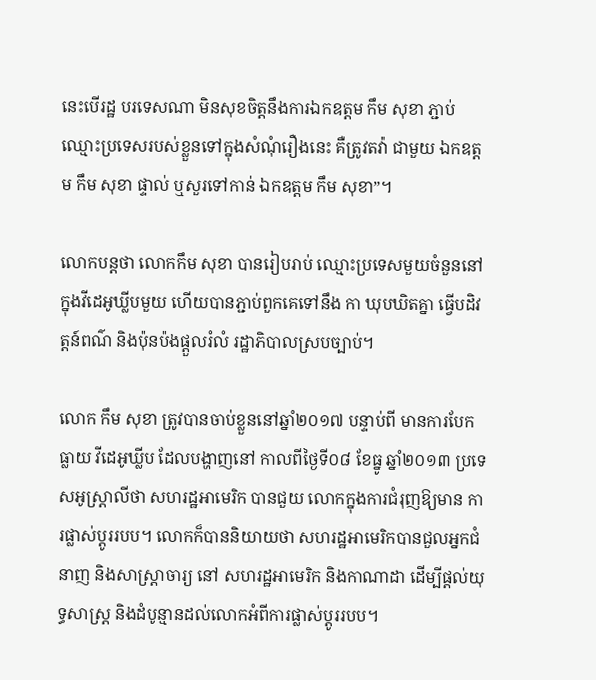នេះបើរដ្ឋ បរទេសណា មិនសុខចិត្តនឹងការឯកឧត្តម កឹម សុខា ភ្ជាប់ឈ្មោះប្រទេសរបស់ខ្លួនទៅក្នុងសំណុំរឿងនេះ គឺត្រូវតវ៉ា ជាមួយ ឯកឧត្តម កឹម សុខា ផ្ទាល់ ឬសួរទៅកាន់ ឯកឧត្តម កឹម សុខា”។

លោកបន្តថា លោកកឹម សុខា បានរៀបរាប់ ឈ្មោះប្រទេសមួយចំនួននៅក្នុងវីដេអូឃ្លីបមួយ ហើយបានភ្ជាប់ពួកគេទៅនឹង កា ឃុបឃិតគ្នា ធ្វើបដិវត្តន៍ពណ៌ និងប៉ុនប៉ងផ្តួលរំលំ រដ្ឋាភិបាលស្របច្បាប់។

លោក កឹម សុខា ត្រូវបានចាប់ខ្លួននៅឆ្នាំ២០១៧ បន្ទាប់ពី មានការបែកធ្លាយ វីដេអូឃ្លីប ដែលបង្ហាញនៅ កាលពីថ្ងៃទី០៨ ខែធ្នូ ឆ្នាំ២០១៣ ប្រទេសអូស្ត្រាលីថា សហរដ្ឋអាមេរិក បានជួយ លោកក្នុងការជំរុញឱ្យមាន ការផ្លាស់ប្តូររបប។ លោកក៏បាននិយាយថា សហរដ្ឋអាមេរិកបានជួលអ្នកជំនាញ និងសាស្រ្តាចារ្យ នៅ សហរដ្ឋអាមេរិក និងកាណាដា ដើម្បីផ្តល់យុទ្ធសាស្ត្រ និងដំបូន្មានដល់លោកអំពីការផ្លាស់ប្តូររបប។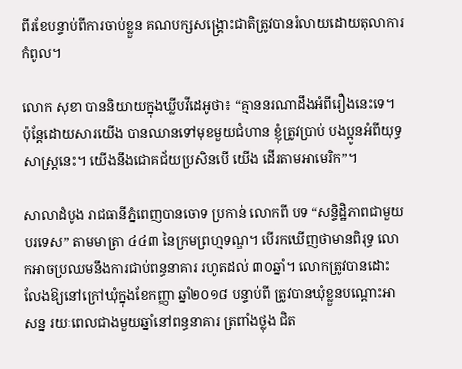ពីរខែបន្ទាប់ពីការចាប់ខ្លួន គណបក្សសង្គ្រោះជាតិត្រូវបានរំលាយដោយតុលាការកំពូល។

លោក សុខា បាននិយាយក្នុងឃ្លីបវីដេអូថា៖ “គ្មាននរណាដឹងអំពីរឿងនេះទេ។ ប៉ុន្តែដោយសារយើង បានឈានទៅមុខមួយជំហាន ខ្ញុំត្រូវប្រាប់ បងប្អូនអំពីយុទ្ធសាស្ត្រនេះ។ យើងនឹងជោគជ័យប្រសិនបើ យើង ដើរតាមអាមេរិក”។

សាលាដំបូង រាជធានីភ្នំពេញបានចោទ ប្រកាន់ លោកពី បទ “សន្ទិដ្ឋិភាពជាមួយបរទេស” តាមមាត្រា ៤៤៣ នៃក្រមព្រហ្មទណ្ឌ។ បើរកឃើញថាមានពិរុទ្ធ លោកអាចប្រឈមនឹងការជាប់ពន្ធនាគារ រហូតដល់ ៣០ឆ្នាំ។ លោកត្រូវបានដោះលែងឱ្យនៅក្រៅឃុំក្នុងខែកញ្ញា ឆ្នាំ២០១៨ បន្ទាប់ពី ត្រូវបានឃុំខ្លួនបណ្តោះអាសន្ន រយៈពេលជាងមួយឆ្នាំនៅពន្ធនាគារ ត្រពាំងថ្លុង ជិត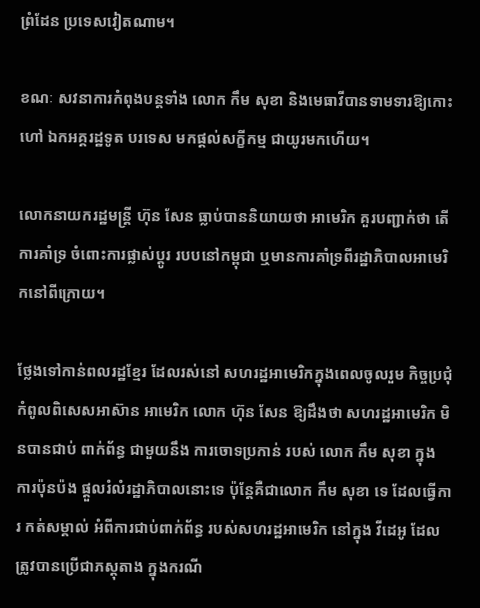ព្រំដែន ប្រទេសវៀតណាម។

ខណៈ សវនាការកំពុងបន្តទាំង លោក កឹម សុខា និងមេធាវីបានទាមទារឱ្យកោះ ហៅ ឯកអគ្គរដ្ឋទូត បរទេស មកផ្តល់សក្ខីកម្ម ជាយូរមកហើយ។

លោកនាយករដ្ឋមន្ត្រី ហ៊ុន សែន ធ្លាប់បាននិយាយថា អាមេរិក គួរបញ្ជាក់ថា តើការគាំទ្រ ចំពោះការផ្លាស់ប្តូរ របបនៅកម្ពុជា ឬមានការគាំទ្រពីរដ្ឋាភិបាលអាមេរិកនៅពីក្រោយ។

ថ្លែងទៅកាន់ពលរដ្ឋខ្មែរ ដែលរស់នៅ សហរដ្ឋអាមេរិកក្នុងពេលចូលរួម កិច្ចប្រជុំកំពូលពិសេសអាស៊ាន អាមេរិក លោក ហ៊ុន សែន ឱ្យដឹងថា សហរដ្ឋអាមេរិក មិនបានជាប់ ពាក់ព័ន្ធ ជាមួយនឹង ការចោទប្រកាន់ របស់ លោក កឹម សុខា ក្នុង ការប៉ុនប៉ង ផ្តួលរំលំរដ្ឋាភិបាលនោះទេ ប៉ុន្តែគឺជាលោក កឹម សុខា ទេ ដែលធ្វើការ កត់សម្គាល់ អំពីការជាប់ពាក់ព័ន្ធ របស់សហរដ្ឋអាមេរិក នៅក្នុង វីដេអូ ដែលត្រូវបានប្រើជាភស្តុតាង ក្នុងករណី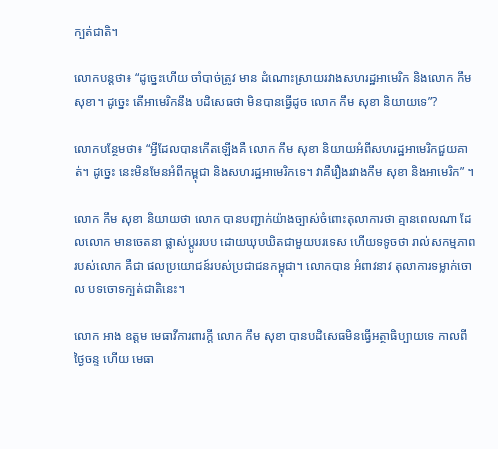ក្បត់ជាតិ។

លោកបន្តថា៖ “ដូច្នេះហើយ ចាំបាច់ត្រូវ មាន ដំណោះស្រាយរវាងសហរដ្ឋអាមេរិក និងលោក កឹម សុខា។ ដូច្នេះ តើអាមេរិកនឹង បដិសេធថា មិនបានធ្វើដូច លោក កឹម សុខា និយាយទេ”?

លោកបន្ថែមថា៖ “អ្វីដែលបានកើតឡើងគឺ លោក កឹម សុខា និយាយអំពីសហរដ្ឋអាមេរិកជួយគាត់។ ដូច្នេះ នេះមិនមែនអំពីកម្ពុជា និងសហរដ្ឋអាមេរិកទេ។ វាគឺរឿងរវាងកឹម សុខា និងអាមេរិក” ។

លោក កឹម សុខា និយាយថា លោក បានបញ្ជាក់យ៉ាងច្បាស់ចំពោះតុលាការថា គ្មានពេលណា ដែលលោក មានចេតនា ផ្លាស់ប្តូររបប ដោយឃុបឃិតជាមួយបរទេស ហើយទទូចថា រាល់សកម្មភាពរបស់លោក គឺជា ផលប្រយោជន៍របស់ប្រជាជនកម្ពុជា។ លោកបាន អំពាវនាវ តុលាការទម្លាក់ចោល បទចោទក្បត់ជាតិនេះ។

លោក អាង ឧត្តម មេធាវីការពារក្តី លោក កឹម សុខា បានបដិសេធមិនធ្វើអត្ថាធិប្បាយទេ កាលពីថ្ងៃចន្ទ ហើយ មេធា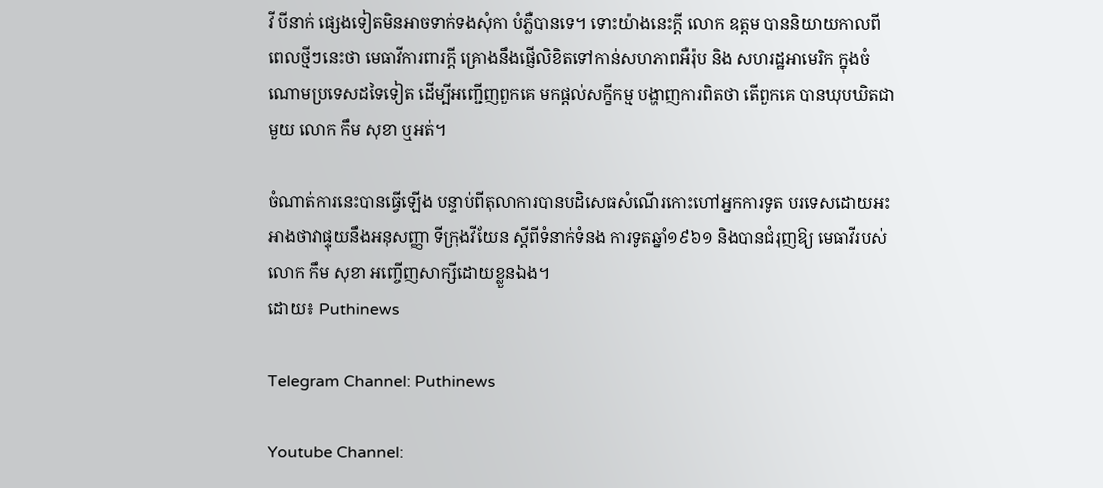វី បីនាក់ ផ្សេងទៀតមិនអាចទាក់ទងសុំកា បំភ្លឺបានទេ។ ទោះយ៉ាងនេះក្តី លោក ឧត្តម បាននិយាយកាលពី ពេលថ្មីៗនេះថា មេធាវីការពារក្តី គ្រោងនឹងផ្ញើលិខិតទៅកាន់សហភាពអឺរ៉ុប និង សហរដ្ឋអាមេរិក ក្នុងចំណោមប្រទេសដទៃទៀត ដើម្បីអញ្ជើញពួកគេ មកផ្តល់សក្ខីកម្ម បង្ហាញការពិតថា តើពួកគេ បានឃុបឃិតជាមួយ លោក កឹម សុខា ឬអត់។

ចំណាត់ការនេះបានធ្វើឡើង បន្ទាប់ពីតុលាការបានបដិសេធសំណើរកោះហៅអ្នកការទូត បរទេសដោយអះអាងថាវាផ្ទុយនឹងអនុសញ្ញា ទីក្រុងវីយែន ស្តីពីទំនាក់ទំនង ការទូតឆ្នាំ១៩៦១ និងបានជំរុញឱ្យ មេធាវីរបស់ លោក កឹម សុខា អញ្ចើញសាក្សីដោយខ្លួនឯង។
ដោយ៖ Puthinews

Telegram Channel: Puthinews

Youtube Channel: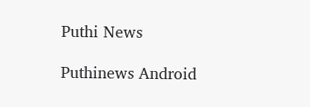Puthi News

Puthinews Android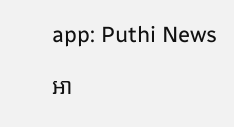app: Puthi News

អា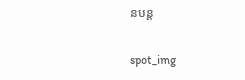នបន្ត

spot_img